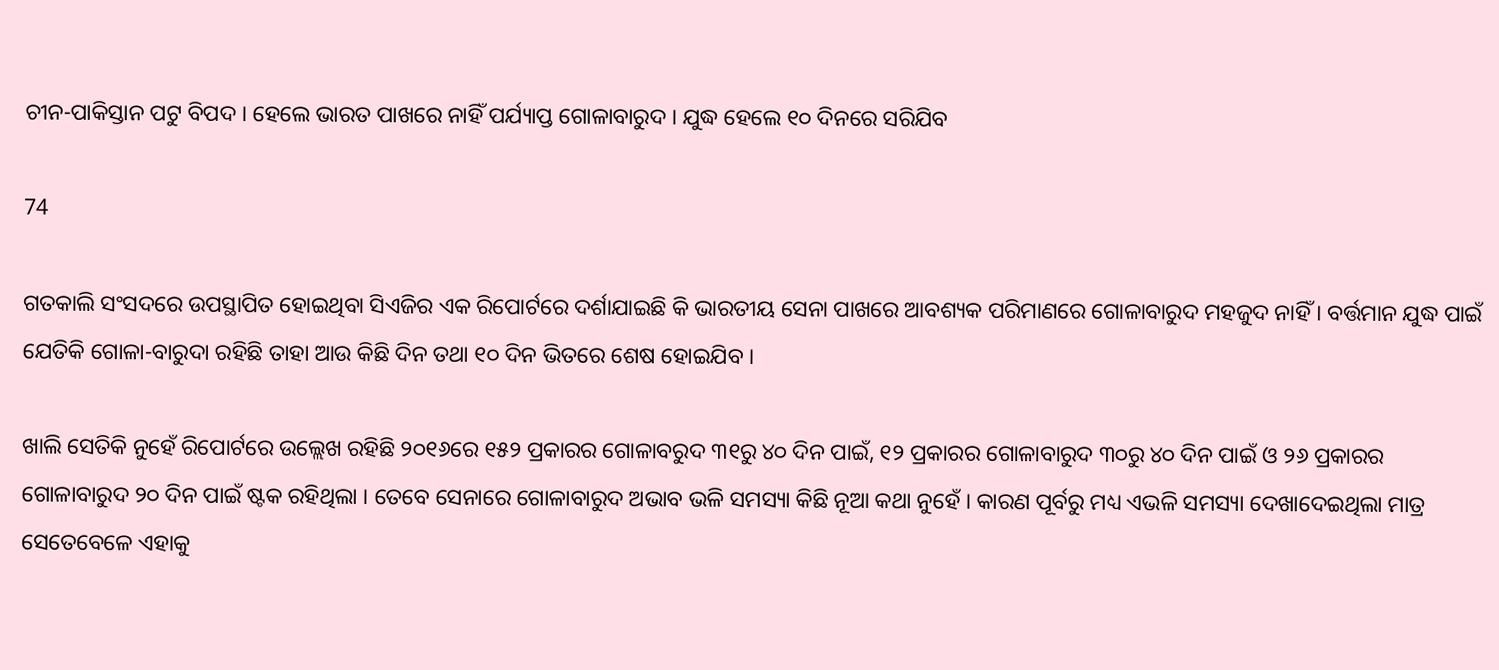ଚୀନ-ପାକିସ୍ତାନ ପଟୁ ବିପଦ । ହେଲେ ଭାରତ ପାଖରେ ନାହିଁ ପର୍ଯ୍ୟାପ୍ତ ଗୋଳାବାରୁଦ । ଯୁଦ୍ଧ ହେଲେ ୧୦ ଦିନରେ ସରିଯିବ

74

ଗତକାଲି ସଂସଦରେ ଉପସ୍ଥାପିତ ହୋଇଥିବା ସିଏଜିର ଏକ ରିପୋର୍ଟରେ ଦର୍ଶାଯାଇଛି କି ଭାରତୀୟ ସେନା ପାଖରେ ଆବଶ୍ୟକ ପରିମାଣରେ ଗୋଳାବାରୁଦ ମହଜୁଦ ନାହିଁ । ବର୍ତ୍ତମାନ ଯୁଦ୍ଧ ପାଇଁ ଯେତିକି ଗୋଳା-ବାରୁଦା ରହିଛି ତାହା ଆଉ କିଛି ଦିନ ତଥା ୧୦ ଦିନ ଭିତରେ ଶେଷ ହୋଇଯିବ ।

ଖାଲି ସେତିକି ନୁହେଁ ରିପୋର୍ଟରେ ଉଲ୍ଲେଖ ରହିଛି ୨୦୧୬ରେ ୧୫୨ ପ୍ରକାରର ଗୋଳାବରୁଦ ୩୧ରୁ ୪୦ ଦିନ ପାଇଁ, ୧୨ ପ୍ରକାରର ଗୋଳାବାରୁଦ ୩୦ରୁ ୪୦ ଦିନ ପାଇଁ ଓ ୨୬ ପ୍ରକାରର ଗୋଳାବାରୁଦ ୨୦ ଦିନ ପାଇଁ ଷ୍ଟକ ରହିଥିଲା । ତେବେ ସେନାରେ ଗୋଳାବାରୁଦ ଅଭାବ ଭଳି ସମସ୍ୟା କିଛି ନୂଆ କଥା ନୁହେଁ । କାରଣ ପୂର୍ବରୁ ମଧ୍ୟ ଏଭଳି ସମସ୍ୟା ଦେଖାଦେଇଥିଲା ମାତ୍ର ସେତେବେଳେ ଏହାକୁ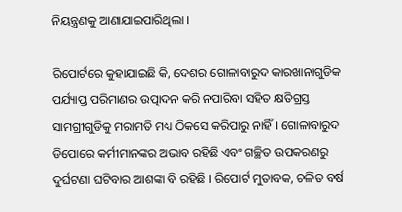ନିୟନ୍ତ୍ରଣକୁ ଆଣାଯାଇପାରିଥିଲା ।

ରିପୋର୍ଟରେ କୁହାଯାଇଛି କି, ଦେଶର ଗୋଳାବାରୁଦ କାରଖାନାଗୁଡିକ ପର୍ଯ୍ୟାପ୍ତ ପରିମାଣର ଉତ୍ପାଦନ କରି ନପାରିବା ସହିତ କ୍ଷତିଗ୍ରସ୍ତ ସାମଗ୍ରୀଗୁଡିକୁ ମରାମତି ମଧ୍ୟ ଠିକସେ କରିପାରୁ ନାହିଁ । ଗୋଳାବାରୁଦ ଡିପୋରେ କର୍ମୀମାନଙ୍କର ଅଭାବ ରହିଛି ଏବଂ ଗଚ୍ଛିତ ଉପକରଣରୁ ଦୁର୍ଘଟଣା ଘଟିବାର ଆଶଙ୍କା ବି ରହିଛି । ରିପୋର୍ଟ ମୁତାବକ, ଚଳିତ ବର୍ଷ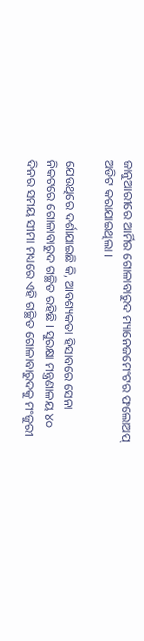ଜାନୁଆରୀରେ ଆର୍ମିର ଗୋଳାବାରୁଦ ମ୍ୟାନେଜମେଂଟର ଫଲୋଅପ୍ ଅଡିଟ କରାଯାଇଥିଲା ।

ଯେଉଥିରେ ଦର୍ଶାଯାଇଛି କି, ଆବଶ୍ୟକତା ହିସାବରେ ସେନା ନିକଟରେ ଗୋଳାବାରୁଦ ଗଚ୍ଛିତ ରହିଛି । ସୁରକ୍ଷା ମନ୍ତ୍ରଣାଳୟ ୪୦ ଦିନର ସମୟ ସୀମା ମଧ୍ୟରେ ଏହି ଗଚ୍ଛିତ ଗୋଳାବାରୁଦକୁ ମଂଜୁରୀ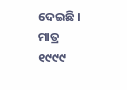ଦେଇଛି । ମାତ୍ର ୧୯୯୯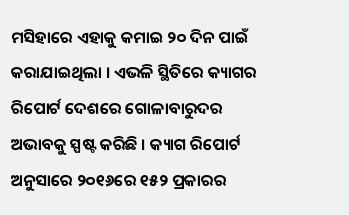ମସିହାରେ ଏହାକୁ କମାଇ ୨୦ ଦିନ ପାଇଁ କରାଯାଇଥିଲା । ଏଭଳି ସ୍ଥିତିରେ କ୍ୟାଗର ରିପୋର୍ଟ ଦେଶରେ ଗୋଳାବାରୁଦର ଅଭାବକୁ ସ୍ପଷ୍ଟ କରିଛି । କ୍ୟାଗ ରିପୋର୍ଟ ଅନୁସାରେ ୨୦୧୬ରେ ୧୫୨ ପ୍ରକାରର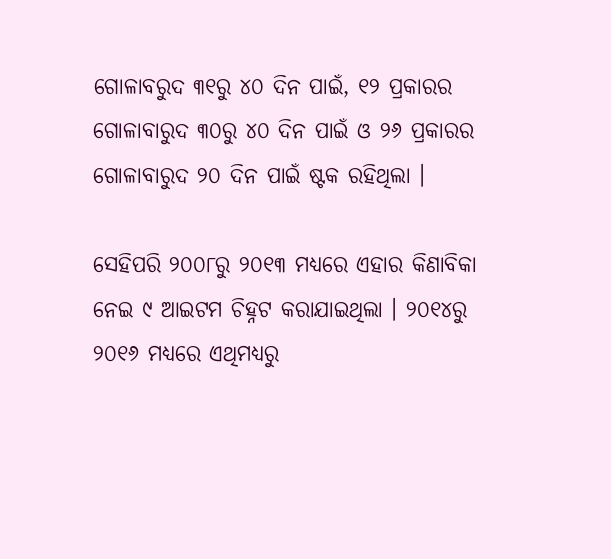ଗୋଳାବରୁଦ ୩୧ରୁ ୪୦ ଦିନ ପାଇଁ, ୧୨ ପ୍ରକାରର ଗୋଳାବାରୁଦ ୩୦ରୁ ୪୦ ଦିନ ପାଇଁ ଓ ୨୬ ପ୍ରକାରର ଗୋଳାବାରୁଦ ୨୦ ଦିନ ପାଇଁ ଷ୍ଟକ ରହିଥିଲା ।

ସେହିପରି ୨୦୦୮ରୁ ୨୦୧୩ ମଧ୍ୟରେ ଏହାର କିଣାବିକା ନେଇ ୯ ଆଇଟମ ଚିହ୍ନଟ କରାଯାଇଥିଲା । ୨୦୧୪ରୁ ୨୦୧୬ ମଧ୍ୟରେ ଏଥିମଧ୍ୟରୁ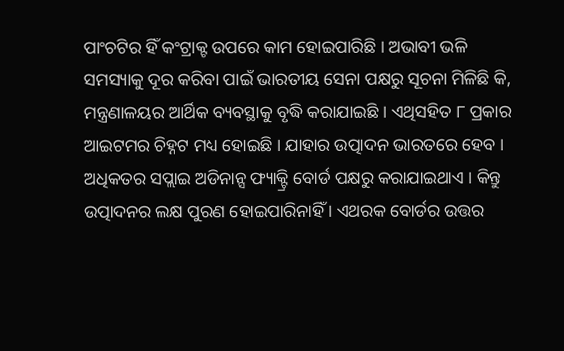ପାଂଚଟିର ହିଁ କଂଟ୍ରାକ୍ଟ ଉପରେ କାମ ହୋଇପାରିଛି । ଅଭାବୀ ଭଳି ସମସ୍ୟାକୁ ଦୂର କରିବା ପାଇଁ ଭାରତୀୟ ସେନା ପକ୍ଷରୁ ସୂଚନା ମିଳିଛି କି, ମନ୍ତ୍ରଣାଳୟର ଆର୍ଥିକ ବ୍ୟବସ୍ଥାକୁ ବୃଦ୍ଧି କରାଯାଇଛି । ଏଥିସହିତ ୮ ପ୍ରକାର ଆଇଟମର ଚିହ୍ନଟ ମଧ୍ୟ ହୋଇଛି । ଯାହାର ଉତ୍ପାଦନ ଭାରତରେ ହେବ । ଅଧିକତର ସପ୍ଲାଇ ଅଡିନାନ୍ସ ଫ୍ୟାକ୍ଟ୍ରି ବୋର୍ଡ ପକ୍ଷରୁ କରାଯାଇଥାଏ । କିନ୍ତୁ ଉତ୍ପାଦନର ଲକ୍ଷ ପୁରଣ ହୋଇପାରିନାହିଁ । ଏଥରକ ବୋର୍ଡର ଉତ୍ତର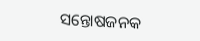ସନ୍ତୋଷଜନକ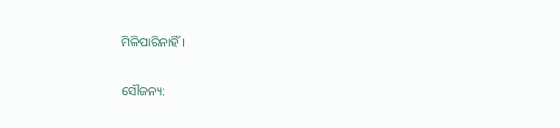ମିଳିପାରିନାହିଁ ।

ସୌଜନ୍ୟ: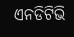ଏନଡିଟିଭି